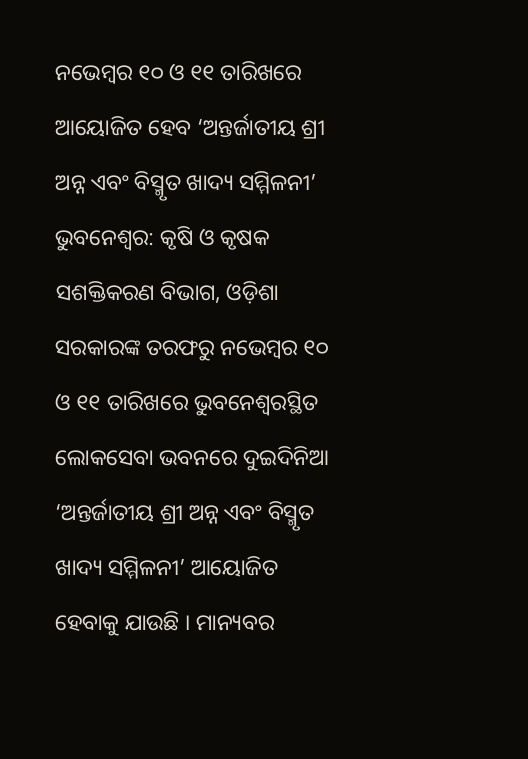ନଭେମ୍ବର ୧୦ ଓ ୧୧ ତାରିଖରେ ଆୟୋଜିତ ହେବ ‘ଅନ୍ତର୍ଜାତୀୟ ଶ୍ରୀ ଅନ୍ନ ଏବଂ ବିସ୍ମୃତ ଖାଦ୍ୟ ସମ୍ମିଳନୀ’
ଭୁବନେଶ୍ୱର: କୃଷି ଓ କୃଷକ ସଶକ୍ତିକରଣ ବିଭାଗ, ଓଡ଼ିଶା ସରକାରଙ୍କ ତରଫରୁ ନଭେମ୍ବର ୧୦ ଓ ୧୧ ତାରିଖରେ ଭୁବନେଶ୍ୱରସ୍ଥିତ ଲୋକସେବା ଭବନରେ ଦୁଇଦିନିଆ ‘ଅନ୍ତର୍ଜାତୀୟ ଶ୍ରୀ ଅନ୍ନ ଏବଂ ବିସ୍ମୃତ ଖାଦ୍ୟ ସମ୍ମିଳନୀ’ ଆୟୋଜିତ ହେବାକୁ ଯାଉଛି । ମାନ୍ୟବର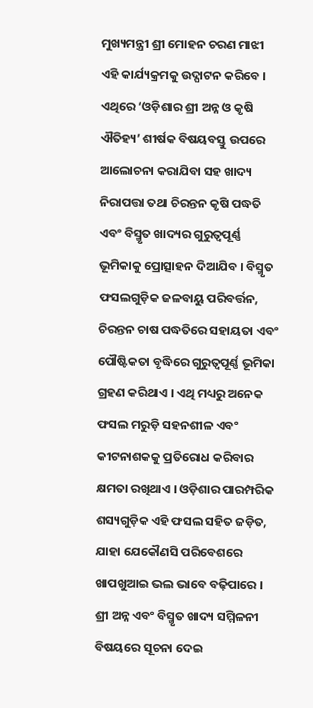ମୁଖ୍ୟମନ୍ତ୍ରୀ ଶ୍ରୀ ମୋହନ ଚରଣ ମାଝୀ ଏହି କାର୍ଯ୍ୟକ୍ରମକୁ ଉଦ୍ଘାଟନ କରିବେ । ଏଥିରେ ‘ଓଡ଼ିଶାର ଶ୍ରୀ ଅନ୍ନ ଓ କୃଷି ଐତିହ୍ୟ’ ଶୀର୍ଷକ ବିଷୟବସ୍ତୁ ଉପରେ ଆଲୋଚନା କରାଯିବା ସହ ଖାଦ୍ୟ ନିରାପତ୍ତା ତଥା ଚିରନ୍ତନ କୃଷି ପଦ୍ଧତି ଏବଂ ବିସ୍ମୃତ ଖାଦ୍ୟର ଗୁରୁତ୍ୱପୂର୍ଣ୍ଣ ଭୂମିକାକୁ ପ୍ରୋତ୍ସାହନ ଦିଆଯିବ । ବିସ୍ମୃତ ଫସଲଗୁଡ଼ିକ ଜଳବାୟୁ ପରିବର୍ତ୍ତନ, ଚିରନ୍ତନ ଚାଷ ପଦ୍ଧତିରେ ସହାୟତା ଏବଂ ପୌଷ୍ଟିକତା ବୃଦ୍ଧିରେ ଗୁରୁତ୍ୱପୂର୍ଣ୍ଣ ଭୂମିକା ଗ୍ରହଣ କରିଥାଏ । ଏଥି ମଧ୍ୟରୁ ଅନେକ ଫସଲ ମରୁଡ଼ି ସହନଶୀଳ ଏବଂ କୀଟନାଶକକୁ ପ୍ରତିରୋଧ କରିବାର କ୍ଷମତା ରଖିଥାଏ । ଓଡ଼ିଶାର ପାରମ୍ପରିକ ଶସ୍ୟଗୁଡ଼ିକ ଏହି ଫସଲ ସହିତ ଜଡ଼ିତ, ଯାହା ଯେକୌଣସି ପରିବେଶରେ ଖାପଖୁଆଇ ଭଲ ଭାବେ ବଢ଼ିପାରେ । ଶ୍ରୀ ଅନ୍ନ ଏବଂ ବିସ୍ମୃତ ଖାଦ୍ୟ ସମ୍ମିଳନୀ ବିଷୟରେ ସୂଚନା ଦେଇ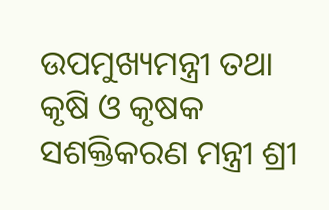ଉପମୁଖ୍ୟମନ୍ତ୍ରୀ ତଥା କୃଷି ଓ କୃଷକ ସଶକ୍ତିକରଣ ମନ୍ତ୍ରୀ ଶ୍ରୀ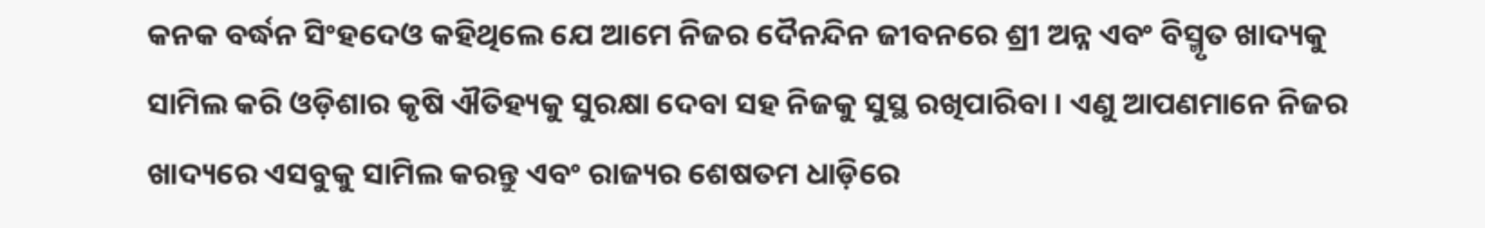କନକ ବର୍ଦ୍ଧନ ସିଂହଦେଓ କହିଥିଲେ ଯେ ଆମେ ନିଜର ଦୈନନ୍ଦିନ ଜୀବନରେ ଶ୍ରୀ ଅନ୍ନ ଏବଂ ବିସ୍ମୃତ ଖାଦ୍ୟକୁ ସାମିଲ କରି ଓଡ଼ିଶାର କୃଷି ଐତିହ୍ୟକୁ ସୁରକ୍ଷା ଦେବା ସହ ନିଜକୁ ସୁସ୍ଥ ରଖିପାରିବା । ଏଣୁ ଆପଣମାନେ ନିଜର ଖାଦ୍ୟରେ ଏସବୁକୁ ସାମିଲ କରନ୍ତୁ ଏବଂ ରାଜ୍ୟର ଶେଷତମ ଧାଡ଼ିରେ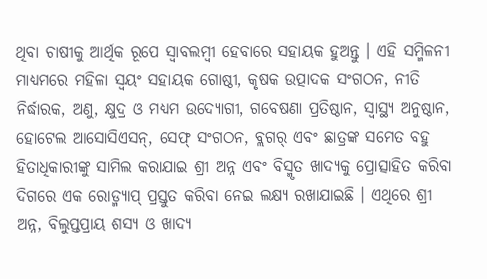ଥିବା ଚାଷୀକୁ ଆର୍ଥିକ ରୂପେ ସ୍ୱାବଲମ୍ବୀ ହେବାରେ ସହାୟକ ହୁଅନ୍ତୁ । ଏହି ସମ୍ମିଳନୀ ମାଧ୍ୟମରେ ମହିଳା ସ୍ୱୟଂ ସହାୟକ ଗୋଷ୍ଠୀ, କୃଷକ ଉତ୍ପାଦକ ସଂଗଠନ, ନୀତି ନିର୍ଦ୍ଧାରକ, ଅଣୁ, କ୍ଷୁଦ୍ର ଓ ମଧ୍ୟମ ଉଦ୍ୟୋଗୀ, ଗବେଷଣା ପ୍ରତିଷ୍ଠାନ, ସ୍ୱାସ୍ଥ୍ୟ ଅନୁଷ୍ଠାନ, ହୋଟେଲ ଆସୋସିଏସନ୍, ସେଫ୍ ସଂଗଠନ, ବ୍ଲଗର୍ ଏବଂ ଛାତ୍ରଙ୍କ ସମେତ ବହୁ ହିତାଧିକାରୀଙ୍କୁ ସାମିଲ କରାଯାଇ ଶ୍ରୀ ଅନ୍ନ ଏବଂ ବିସ୍ମୃତ ଖାଦ୍ୟକୁ ପ୍ରୋତ୍ସାହିତ କରିବା ଦିଗରେ ଏକ ରୋଡ୍ମ୍ୟାପ୍ ପ୍ରସ୍ତୁତ କରିବା ନେଇ ଲକ୍ଷ୍ୟ ରଖାଯାଇଛି । ଏଥିରେ ଶ୍ରୀ ଅନ୍ନ, ବିଲୁପ୍ତପ୍ରାୟ ଶସ୍ୟ ଓ ଖାଦ୍ୟ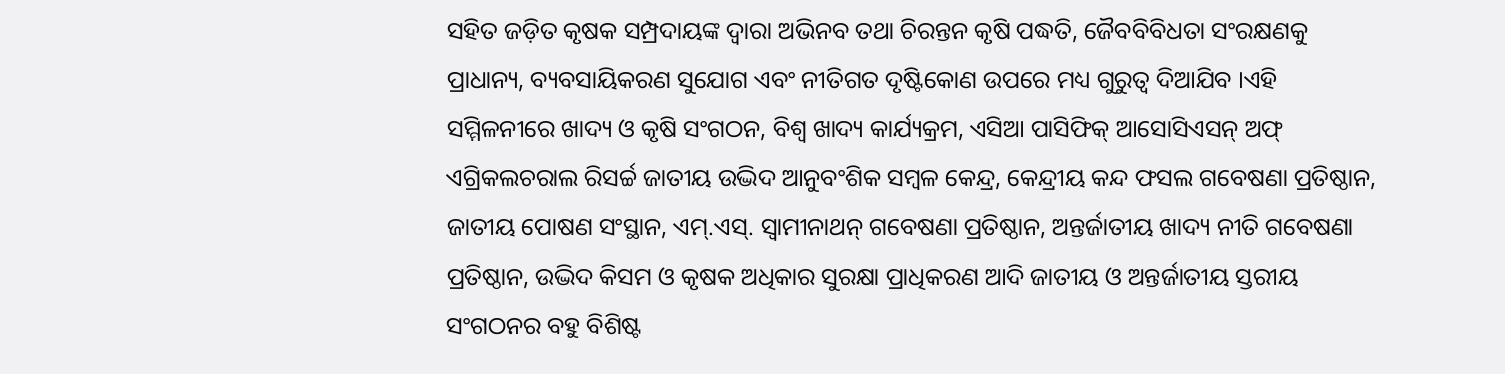ସହିତ ଜଡ଼ିତ କୃଷକ ସମ୍ପ୍ରଦାୟଙ୍କ ଦ୍ୱାରା ଅଭିନବ ତଥା ଚିରନ୍ତନ କୃଷି ପଦ୍ଧତି, ଜୈବବିବିଧତା ସଂରକ୍ଷଣକୁ ପ୍ରାଧାନ୍ୟ, ବ୍ୟବସାୟିକରଣ ସୁଯୋଗ ଏବଂ ନୀତିଗତ ଦୃଷ୍ଟିକୋଣ ଉପରେ ମଧ୍ୟ ଗୁରୁତ୍ୱ ଦିଆଯିବ ।ଏହି ସମ୍ମିଳନୀରେ ଖାଦ୍ୟ ଓ କୃଷି ସଂଗଠନ, ବିଶ୍ୱ ଖାଦ୍ୟ କାର୍ଯ୍ୟକ୍ରମ, ଏସିଆ ପାସିଫିକ୍ ଆସୋସିଏସନ୍ ଅଫ୍ ଏଗ୍ରିକଲଚରାଲ ରିସର୍ଚ୍ଚ ଜାତୀୟ ଉଦ୍ଭିଦ ଆନୁବଂଶିକ ସମ୍ବଳ କେନ୍ଦ୍ର, କେନ୍ଦ୍ରୀୟ କନ୍ଦ ଫସଲ ଗବେଷଣା ପ୍ରତିଷ୍ଠାନ, ଜାତୀୟ ପୋଷଣ ସଂସ୍ଥାନ, ଏମ୍.ଏସ୍. ସ୍ୱାମୀନାଥନ୍ ଗବେଷଣା ପ୍ରତିଷ୍ଠାନ, ଅନ୍ତର୍ଜାତୀୟ ଖାଦ୍ୟ ନୀତି ଗବେଷଣା ପ୍ରତିଷ୍ଠାନ, ଉଦ୍ଭିଦ କିସମ ଓ କୃଷକ ଅଧିକାର ସୁରକ୍ଷା ପ୍ରାଧିକରଣ ଆଦି ଜାତୀୟ ଓ ଅନ୍ତର୍ଜାତୀୟ ସ୍ତରୀୟ ସଂଗଠନର ବହୁ ବିଶିଷ୍ଟ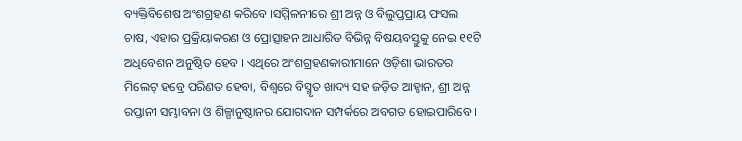ବ୍ୟକ୍ତିବିଶେଷ ଅଂଶଗ୍ରହଣ କରିବେ ।ସମ୍ମିଳନୀରେ ଶ୍ରୀ ଅନ୍ନ ଓ ବିଲୁପ୍ତପ୍ରାୟ ଫସଲ ଚାଷ, ଏହାର ପ୍ରକ୍ରିୟାକରଣ ଓ ପ୍ରୋତ୍ସାହନ ଆଧାରିତ ବିଭିନ୍ନ ବିଷୟବସ୍ତୁକୁ ନେଇ ୧୧ଟି ଅଧିବେଶନ ଅନୁଷ୍ଠିତ ହେବ । ଏଥିରେ ଅଂଶଗ୍ରହଣକାରୀମାନେ ଓଡ଼ିଶା ଭାରତର ମିଲେଟ୍ ହବ୍ରେ ପରିଣତ ହେବା, ବିଶ୍ୱରେ ବିସ୍ମୃତ ଖାଦ୍ୟ ସହ ଜଡ଼ିତ ଆହ୍ୱାନ, ଶ୍ରୀ ଅନ୍ନ ରପ୍ତାନୀ ସମ୍ଭାବନା ଓ ଶିଳ୍ପାନୁଷ୍ଠାନର ଯୋଗଦାନ ସମ୍ପର୍କରେ ଅବଗତ ହୋଇପାରିବେ ।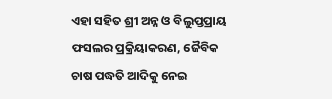ଏହା ସହିତ ଶ୍ରୀ ଅନ୍ନ ଓ ବିଲୁପ୍ତପ୍ରାୟ ଫସଲର ପ୍ରକ୍ରିୟାକରଣ, ଜୈବିକ ଚାଷ ପଦ୍ଧତି ଆଦିକୁ ନେଇ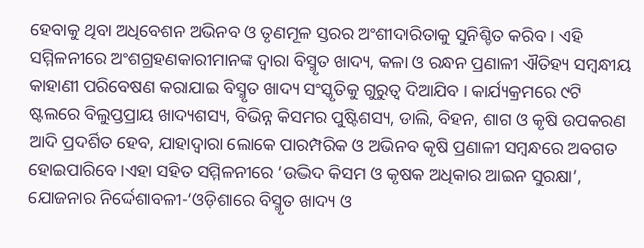ହେବାକୁ ଥିବା ଅଧିବେଶନ ଅଭିନବ ଓ ତୃଣମୂଳ ସ୍ତରର ଅଂଶୀଦାରିତାକୁ ସୁନିଶ୍ଚିତ କରିବ । ଏହି ସମ୍ମିଳନୀରେ ଅଂଶଗ୍ରହଣକାରୀମାନଙ୍କ ଦ୍ୱାରା ବିସ୍ମୃତ ଖାଦ୍ୟ, କଳା ଓ ରନ୍ଧନ ପ୍ରଣାଳୀ ଐତିହ୍ୟ ସମ୍ବନ୍ଧୀୟ କାହାଣୀ ପରିବେଷଣ କରାଯାଇ ବିସ୍ମୃତ ଖାଦ୍ୟ ସଂସ୍କୃତିକୁ ଗୁରୁତ୍ୱ ଦିଆଯିବ । କାର୍ଯ୍ୟକ୍ରମରେ ୯ଟି ଷ୍ଟଲରେ ବିଲୁପ୍ତପ୍ରାୟ ଖାଦ୍ୟଶସ୍ୟ, ବିଭିନ୍ନ କିସମର ପୁଷ୍ଟିଶସ୍ୟ, ଡାଲି, ବିହନ, ଶାଗ ଓ କୃଷି ଉପକରଣ ଆଦି ପ୍ରଦର୍ଶିତ ହେବ, ଯାହାଦ୍ୱାରା ଲୋକେ ପାରମ୍ପରିକ ଓ ଅଭିନବ କୃଷି ପ୍ରଣାଳୀ ସମ୍ବନ୍ଧରେ ଅବଗତ ହୋଇପାରିବେ ।ଏହା ସହିତ ସମ୍ମିଳନୀରେ ‘ଉଦ୍ଭିଦ କିସମ ଓ କୃଷକ ଅଧିକାର ଆଇନ ସୁରକ୍ଷା’, ଯୋଜନାର ନିର୍ଦ୍ଦେଶାବଳୀ-‘ଓଡ଼ିଶାରେ ବିସ୍ମୃତ ଖାଦ୍ୟ ଓ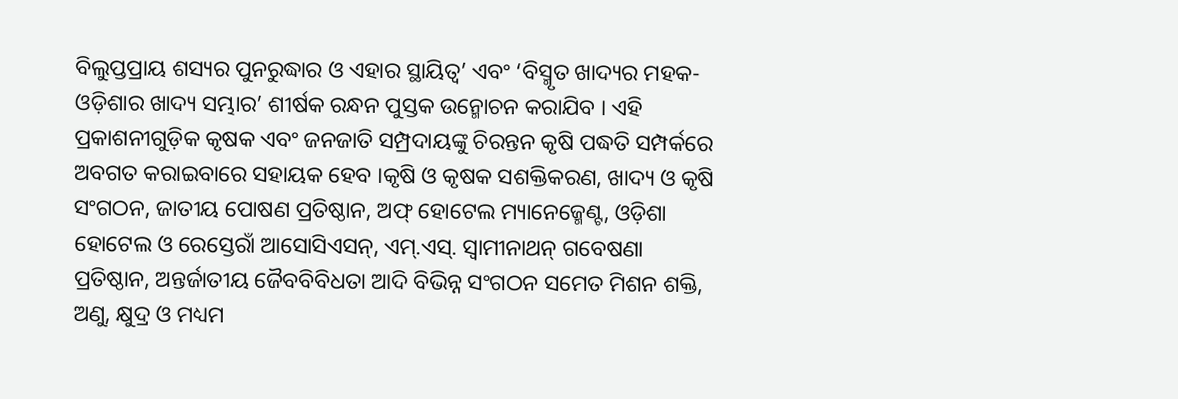ବିଲୁପ୍ତପ୍ରାୟ ଶସ୍ୟର ପୁନରୁଦ୍ଧାର ଓ ଏହାର ସ୍ଥାୟିତ୍ୱ’ ଏବଂ ‘ବିସ୍ମୃତ ଖାଦ୍ୟର ମହକ-ଓଡ଼ିଶାର ଖାଦ୍ୟ ସମ୍ଭାର’ ଶୀର୍ଷକ ରନ୍ଧନ ପୁସ୍ତକ ଉନ୍ମୋଚନ କରାଯିବ । ଏହି ପ୍ରକାଶନୀଗୁଡ଼ିକ କୃଷକ ଏବଂ ଜନଜାତି ସମ୍ପ୍ରଦାୟଙ୍କୁ ଚିରନ୍ତନ କୃଷି ପଦ୍ଧତି ସମ୍ପର୍କରେ ଅବଗତ କରାଇବାରେ ସହାୟକ ହେବ ।କୃଷି ଓ କୃଷକ ସଶକ୍ତିକରଣ, ଖାଦ୍ୟ ଓ କୃଷି ସଂଗଠନ, ଜାତୀୟ ପୋଷଣ ପ୍ରତିଷ୍ଠାନ, ଅଫ୍ ହୋଟେଲ ମ୍ୟାନେଜ୍ମେଣ୍ଟ, ଓଡ଼ିଶା ହୋଟେଲ ଓ ରେସ୍ତେରାଁ ଆସୋସିଏସନ୍, ଏମ୍.ଏସ୍. ସ୍ୱାମୀନାଥନ୍ ଗବେଷଣା ପ୍ରତିଷ୍ଠାନ, ଅନ୍ତର୍ଜାତୀୟ ଜୈବବିବିଧତା ଆଦି ବିଭିନ୍ନ ସଂଗଠନ ସମେତ ମିଶନ ଶକ୍ତି, ଅଣୁ, କ୍ଷୁଦ୍ର ଓ ମଧ୍ୟମ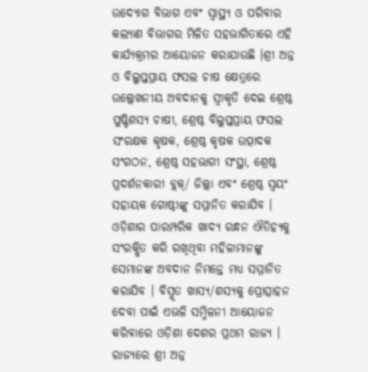ଉଦ୍ୟୋଗ ବିଭାଗ ଏବଂ ସ୍ୱାସ୍ଥ୍ୟ ଓ ପରିବାର କଲ୍ୟାଣ ବିଭାଗର ମିଳିତ ସହଭାଗିତାରେ ଏହି କାର୍ଯ୍ୟକ୍ରମର ଆୟୋଜନ କରାଯାଉଛି ।ଶ୍ରୀ ଅନ୍ନ ଓ ବିଲୁପ୍ତପ୍ରାୟ ଫସଲ ଚାଷ କ୍ଷେତ୍ରରେ ଉଲ୍ଲେଖନୀୟ ଅବଦାନକୁ ସ୍ୱୀକୃତି ଦେଇ ଶ୍ରେଷ୍ଠ ପୁଷ୍ଟିଶସ୍ୟ ଚାଷୀ, ଶ୍ରେଷ୍ଠ ବିଲୁପ୍ତପ୍ରାୟ ଫସଲ ସଂରକ୍ଷକ କୃଷକ, ଶ୍ରେଷ୍ଠ କୃଷକ ଉତ୍ପାଦକ ସଂଗଠନ, ଶ୍ରେଷ୍ଠ ସହଭାଗୀ ସଂସ୍ଥା, ଶ୍ରେଷ୍ଠ ପ୍ରଦର୍ଶନକାରୀ ବ୍ଲକ୍/ ଜିଲ୍ଲା ଏବଂ ଶ୍ରେଷ୍ଠ ସ୍ୱୟଂ ସହାୟକ ଗୋଷ୍ଠୀଙ୍କୁ ସମ୍ମାନିତ କରାଯିବ । ଓଡ଼ିଶାର ପାରମ୍ପରିକ ଖାଦ୍ୟ ରନ୍ଧନ ଐତିହ୍ୟକୁ ସଂରକ୍ଷିତ କରି ରଖିଥିବା ମହିଳାମାନଙ୍କୁ ସେମାନଙ୍କ ଅବଦାନ ନିମନ୍ତେ ମଧ୍ୟ ସମ୍ମାନିତ କରାଯିବ । ବିସ୍ମୃତ ଖାସ୍ୟ/ଶସ୍ୟକୁ ପ୍ରୋତ୍ସାହନ ଦେବା ପାଇଁ ଏଭଳି ସମ୍ମିଳନୀ ଆୟୋଜନ କରିବାରେ ଓଡ଼ିଶା ଦେଶର ପ୍ରଥମ ରାଜ୍ୟ । ରାଜ୍ୟରେ ଶ୍ରୀ ଅନ୍ନ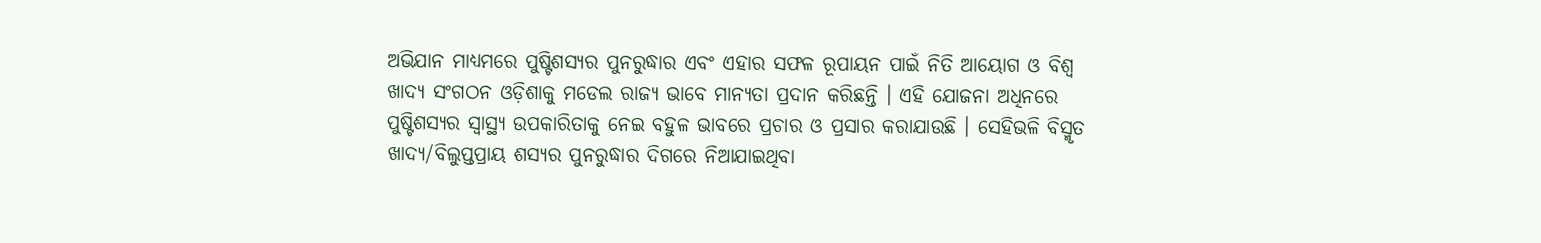ଅଭିଯାନ ମାଧ୍ୟମରେ ପୁଷ୍ଟିଶସ୍ୟର ପୁନରୁଦ୍ଧାର ଏବଂ ଏହାର ସଫଳ ରୂପାୟନ ପାଇଁ ନିତି ଆୟୋଗ ଓ ବିଶ୍ୱ ଖାଦ୍ୟ ସଂଗଠନ ଓଡ଼ିଶାକୁ ମଡେଲ ରାଜ୍ୟ ଭାବେ ମାନ୍ୟତା ପ୍ରଦାନ କରିଛନ୍ତି । ଏହି ଯୋଜନା ଅଧିନରେ ପୁଷ୍ଟିଶସ୍ୟର ସ୍ୱାସ୍ଥ୍ୟ ଉପକାରିତାକୁ ନେଇ ବହୁଳ ଭାବରେ ପ୍ରଚାର ଓ ପ୍ରସାର କରାଯାଉଛି । ସେହିଭଳି ବିସ୍ମୃତ ଖାଦ୍ୟ/ବିଲୁପ୍ତପ୍ରାୟ ଶସ୍ୟର ପୁନରୁଦ୍ଧାର ଦିଗରେ ନିଆଯାଇଥିବା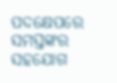ପଦକ୍ଷେପରେ ସମସ୍ତଙ୍କର ସହଯୋଗ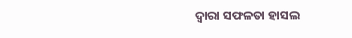ଦ୍ୱାରା ସଫଳତା ହାସଲ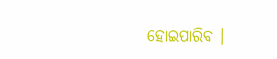ହୋଇପାରିବ ।